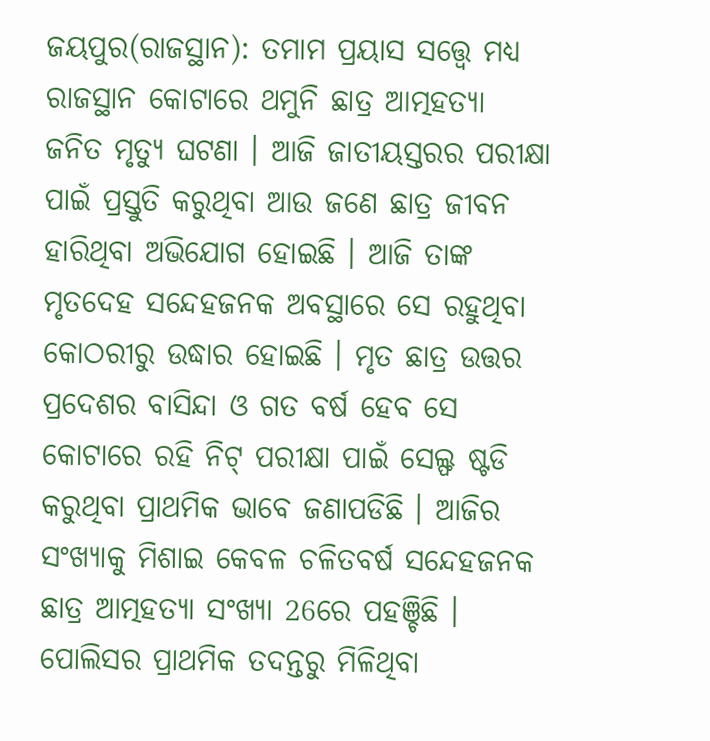ଜୟପୁର(ରାଜସ୍ଥାନ): ତମାମ ପ୍ରୟାସ ସତ୍ତ୍ବେ ମଧ୍ୟ ରାଜସ୍ଥାନ କୋଟାରେ ଥମୁନି ଛାତ୍ର ଆତ୍ମହତ୍ୟା ଜନିତ ମୃତ୍ୟୁ ଘଟଣା । ଆଜି ଜାତୀୟସ୍ତରର ପରୀକ୍ଷା ପାଇଁ ପ୍ରସ୍ତୁତି କରୁଥିବା ଆଉ ଜଣେ ଛାତ୍ର ଜୀବନ ହାରିଥିବା ଅଭିଯୋଗ ହୋଇଛି । ଆଜି ତାଙ୍କ ମୃତଦେହ ସନ୍ଦେହଜନକ ଅବସ୍ଥାରେ ସେ ରହୁଥିବା କୋଠରୀରୁ ଉଦ୍ଧାର ହୋଇଛି । ମୃତ ଛାତ୍ର ଉତ୍ତର ପ୍ରଦେଶର ବାସିନ୍ଦା ଓ ଗତ ବର୍ଷ ହେବ ସେ କୋଟାରେ ରହି ନିଟ୍ ପରୀକ୍ଷା ପାଇଁ ସେଲ୍ଫ ଷ୍ଟଡି କରୁଥିବା ପ୍ରାଥମିକ ଭାବେ ଜଣାପଡିଛି । ଆଜିର ସଂଖ୍ୟାକୁ ମିଶାଇ କେବଳ ଚଳିତବର୍ଷ ସନ୍ଦେହଜନକ ଛାତ୍ର ଆତ୍ମହତ୍ୟା ସଂଖ୍ୟା 26ରେ ପହଞ୍ଚିଛି ।
ପୋଲିସର ପ୍ରାଥମିକ ତଦନ୍ତରୁ ମିଳିଥିବା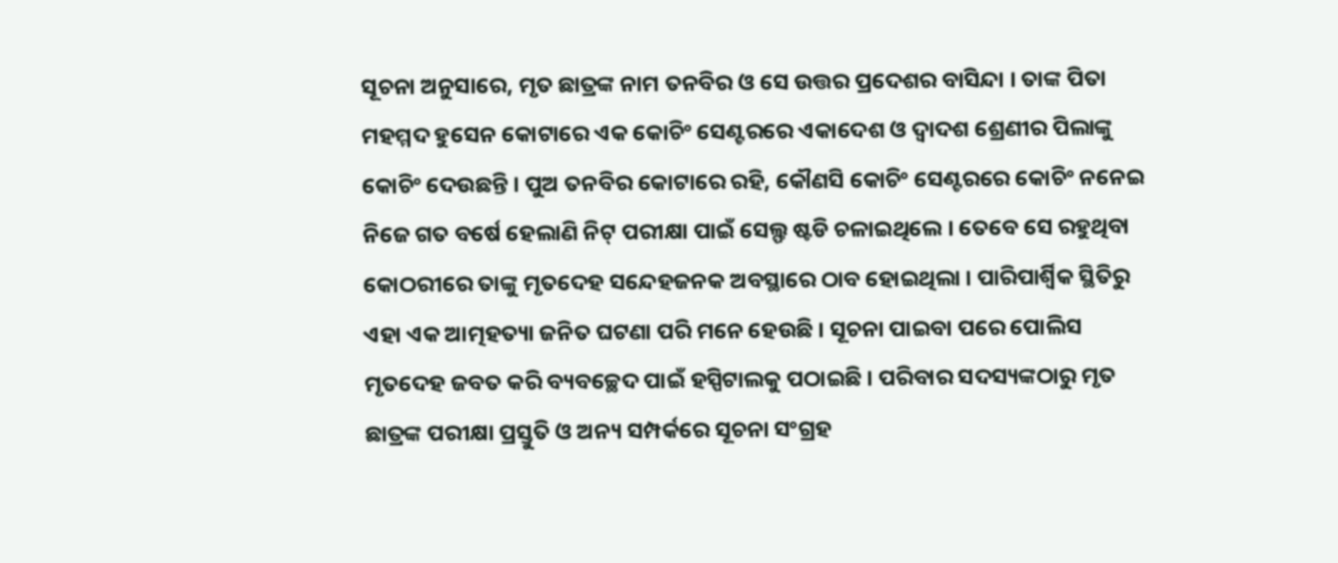ସୂଚନା ଅନୁସାରେ, ମୃତ ଛାତ୍ରଙ୍କ ନାମ ତନବିର ଓ ସେ ଉତ୍ତର ପ୍ରଦେଶର ବାସିନ୍ଦା । ତାଙ୍କ ପିତା ମହମ୍ମଦ ହୁସେନ କୋଟାରେ ଏକ କୋଚିଂ ସେଣ୍ଟରରେ ଏକାଦେଶ ଓ ଦ୍ବାଦଶ ଶ୍ରେଣୀର ପିଲାଙ୍କୁ କୋଚିଂ ଦେଉଛନ୍ତି । ପୁଅ ତନବିର କୋଟାରେ ରହି, କୌଣସି କୋଚିଂ ସେଣ୍ଟରରେ କୋଚିଂ ନନେଇ ନିଜେ ଗତ ବର୍ଷେ ହେଲାଣି ନିଟ୍ ପରୀକ୍ଷା ପାଇଁ ସେଲ୍ଫ ଷ୍ଟଡି ଚଳାଇଥିଲେ । ତେବେ ସେ ରହୁଥିବା କୋଠରୀରେ ତାଙ୍କୁ ମୃତଦେହ ସନ୍ଦେହଜନକ ଅବସ୍ଥାରେ ଠାବ ହୋଇଥିଲା । ପାରିପାର୍ଶ୍ବିକ ସ୍ଥିତିରୁ ଏହା ଏକ ଆତ୍ମହତ୍ୟା ଜନିତ ଘଟଣା ପରି ମନେ ହେଉଛି । ସୂଚନା ପାଇବା ପରେ ପୋଲିସ ମୃତଦେହ ଜବତ କରି ବ୍ୟବଚ୍ଛେଦ ପାଇଁ ହସ୍ପିଟାଲକୁ ପଠାଇଛି । ପରିବାର ସଦସ୍ୟଙ୍କଠାରୁ ମୃତ ଛାତ୍ରଙ୍କ ପରୀକ୍ଷା ପ୍ରସ୍ତୁତି ଓ ଅନ୍ୟ ସମ୍ପର୍କରେ ସୂଚନା ସଂଗ୍ରହ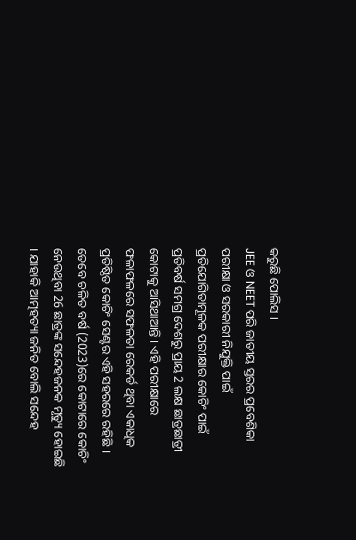କରୁଛି ପୋଲିସ ।
JEE ଓ NEET ପରି ଜାତୀୟ ସ୍ତରର ପ୍ରବେଶିକା ପରୀକ୍ଷା ଓ ସରକାରୀ ନିଯୁକ୍ତି ପାଇଁ ପ୍ରତିଯୋଗିତାମୂଳକ ପରୀକ୍ଷାର କୋଚିଂ ପାଇଁ ପ୍ରତିବର୍ଷ ସମଗ୍ର ଦେଶରୁ ପ୍ରାୟ 2 ଲକ୍ଷ ଛାତ୍ରଛାତ୍ରୀ କୋଟାକୁ ଆସିଥାଆନ୍ତି । ଏହି ପରୀକ୍ଷାରେ ଫଳାଫଳରେ ସଫଳତା ରେକର୍ଡ ଥିବା ଏକାଧିକ ପ୍ରତିଷ୍ଠିତ କୋଚିଂ ସେଣ୍ଟର ଏହି ସହରରେ ରହିଛି । ତେବେ ଚଳିତ ବର୍ଷ (2023)ରେ କୋଟାରେ କୋଚିଂ ନେଉଥିବା 26 ଛାତ୍ରଙ୍କ ସନ୍ଦେହଜନକ ମୃତ୍ୟୁ ହୋଇଛି । ଯାହାକି ଆତ୍ମହତ୍ୟା ଜନିତ ବୋଲି ସନ୍ଦେହ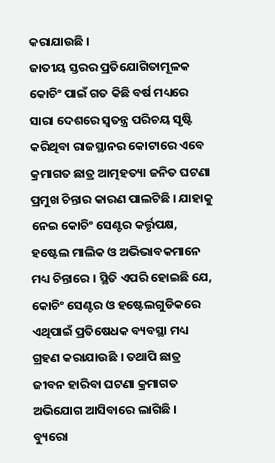କରାଯାଉଛି ।
ଜାତୀୟ ସ୍ତରର ପ୍ରତିଯୋଗିତାମୂଳକ କୋଚିଂ ପାଇଁ ଗତ କିଛି ବର୍ଷ ମଧ୍ୟରେ ସାରା ଦେଶରେ ସ୍ବତନ୍ତ୍ର ପରିଚୟ ସୃଷ୍ଟି କରିଥିବା ରାଜସ୍ଥାନର କୋଟାରେ ଏବେ କ୍ରମାଗତ ଛାତ୍ର ଆତ୍ମହତ୍ୟା ଜନିତ ଘଟଣା ପ୍ରମୁଖ ଚିନ୍ତାର କାରଣ ପାଲଟିଛି । ଯାହାକୁ ନେଇ କୋଚିଂ ସେଣ୍ଟର କର୍ତ୍ତୃପକ୍ଷ, ହଷ୍ଟେଲ ମାଲିକ ଓ ଅଭିଭାବକମାନେ ମଧ୍ୟ ଚିନ୍ତାରେ । ସ୍ଥିତି ଏପରି ହୋଇଛି ଯେ, କୋଚିଂ ସେଣ୍ଟର ଓ ହଷ୍ଟେଲଗୁଡିକରେ ଏଥିପାଇଁ ପ୍ରତିଷେଧକ ବ୍ୟବସ୍ଥା ମଧ୍ୟ ଗ୍ରହଣ କରାଯାଉଛି । ତଥାପି ଛାତ୍ର ଜୀବନ ହାରିବା ଘଟଣା କ୍ରମାଗତ ଅଭିଯୋଗ ଆସିବାରେ ଲାଗିଛି ।
ବ୍ୟୁରୋ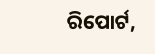ରିପୋର୍ଟ,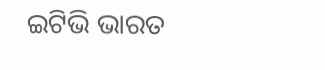ଇଟିଭି ଭାରତ